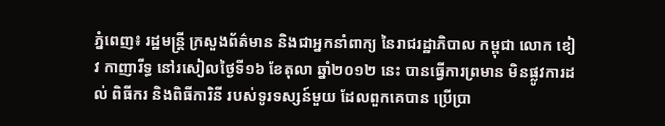ភ្នំពេញ៖ រដ្ឋមន្រ្តី ក្រសួងព័ត៌មាន និងជាអ្នកនាំពាក្យ នៃរាជរដ្ឋាភិបាល កម្ពុជា លោក ខៀវ កាញារីទ្ធ នៅរសៀលថ្ងៃទី១៦ ខែតុលា ឆ្នាំ២០១២ នេះ បានធ្វើការព្រមាន មិនផ្លូវការដល់ ពិធីករ និងពិធីការិនី របស់ទូរទស្សន៍មួយ ដែលពួកគេបាន ប្រើប្រា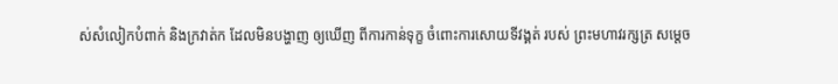ស់សំលៀកបំពាក់ និងក្រវាត់ក ដែលមិនបង្ហាញ ឲ្យឃើញ ពីការកាន់ទុក្ខ ចំពោះការសោយទីវង្គត់ របស់ ព្រះមហាវរក្សត្រ សម្តេច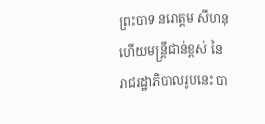ព្រះបាទ នរោត្តម សីហនុ ហើយមន្រ្តីជាន់ខ្ពស់ នៃរាជរដ្ឋាភិបាលរូបនេះ បា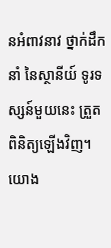នអំពាវនាវ ថ្នាក់ដឹកនាំ នៃស្ថានីយ៍ ទូរទស្សន៍មួយនេះ ត្រួតពិនិត្យឡើងវិញ។
យោង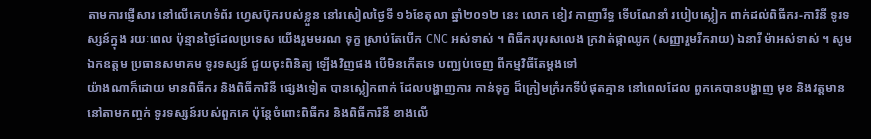តាមការផ្ញើសារ នៅលើគេហទំព័រ ហ្វេសប៊ុករបស់ខ្លួន នៅរសៀលថ្ងៃទី ១៦ខែតុលា ឆ្នាំ២០១២ នេះ លោក ខៀវ កាញារីទ្ធ ទើបណែនាំ របៀបស្លៀក ពាក់ដល់ពិធីករ-ការិនី ទូរទស្សន៍ក្នុង រយៈពេល ប៉ុន្មានថ្ងៃដែលប្រទេស យើងរួមមរណ ទុក្ខ ស្រាប់តែបើក CNC អស់ទាស់ ។ ពិធីករបុរសលេង ក្រវាត់ផ្កាឈូក (សញ្ញារួមរីករាយ) ឯនារី ម៉ាអស់ទាស់ ។ សូមឯកឧត្តម ប្រធានសមាគម ទូរទស្សន៍ ជួយចុះពិនិត្យ ឡើងវិញផង បើមិនកើតទេ បញ្ឈប់ចេញ ពីកម្មវិធីតែម្តងទៅ
យ៉ាងណាក៏ដោយ មានពិធីករ និងពិធីការិនី ផ្សេងទៀត បានស្លៀកពាក់ ដែលបង្ហាញការ កាន់ទុក្ខ ដ៏ក្រៀមក្រំរកទីបំផុតគ្មាន នៅពេលដែល ពួកគេបានបង្ហាញ មុខ និងវត្តមាន នៅតាមកញ្ចក់ ទូរទស្សន៍របស់ពួកគេ ប៉ុន្តែចំពោះពិធីករ និងពិធីការិនី ខាងលើ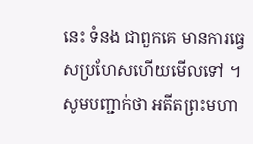នេះ ទំនង ជាពួកគេ មានការធ្វេសប្រហែសហើយមើលទៅ ។
សូមបញ្ជាក់ថា អតីតព្រះមហា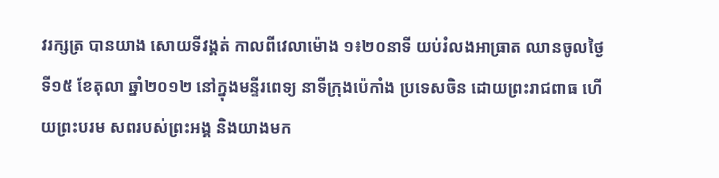វរក្សត្រ បានយាង សោយទីវង្គត់ កាលពីវេលាម៉ោង ១៖២០នាទី យប់រំលងអាធ្រាត ឈានចូលថ្ងៃទី១៥ ខែតុលា ឆ្នាំ២០១២ នៅក្នុងមន្ទីរពេទ្យ នាទីក្រុងប៉េកាំង ប្រទេសចិន ដោយព្រះរាជពាធ ហើយព្រះបរម សពរបស់ព្រះអង្គ និងយាងមក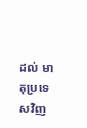ដល់ មាតុប្រទេសវិញ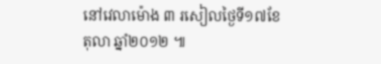នៅវេលាម៉ោង ៣ រសៀលថ្ងៃទី១៧ខែតុលា ឆ្នាំ២០១២ ៕